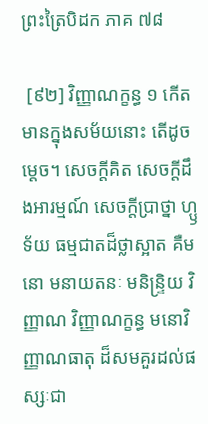ព្រះត្រៃបិដក ភាគ ៧៨

 [៩២] វិញ្ញាណក្ខន្ធ ១ កើតមានក្នុងសម័យនោះ តើដូចម្តេច។ សេចក្តីគិត សេចក្តីដឹងអារម្មណ៍ សេចក្តីប្រាថ្នា ហ្ឫទ័យ ធម្មជាតដ៏ថ្លាស្អាត គឺមនោ មនាយតនៈ មនិន្ទ្រិយ វិញ្ញាណ វិញ្ញាណក្ខន្ធ មនោវិញ្ញាណធាតុ ដ៏សមគួរដល់ផស្សៈជា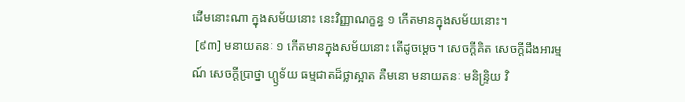ដើមនោះណា ក្នុងសម័យនោះ នេះវិញ្ញាណក្ខន្ធ ១ កើតមានក្នុងសម័យនោះ។
 [៩៣] មនាយតនៈ ១ កើតមានក្នុងសម័យនោះ តើដូចម្តេច។ សេចក្តីគិត សេចក្តីដឹងអារម្មណ៍ សេចក្តីប្រាថ្នា ហ្ឫទ័យ ធម្មជាតដ៏ថ្លាស្អាត គឺមនោ មនាយតនៈ មនិន្ទ្រិយ វិ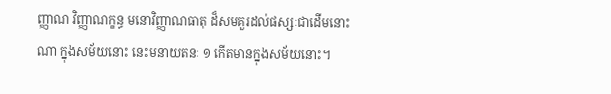ញ្ញាណ វិញ្ញាណក្ខន្ធ មនោវិញ្ញាណធាតុ ដ៏សមគួរដល់ផស្សៈជាដើមនោះ ណា ក្នុងសម័យនោះ នេះមនាយតនៈ ១ កើតមានក្នុងសម័យនោះ។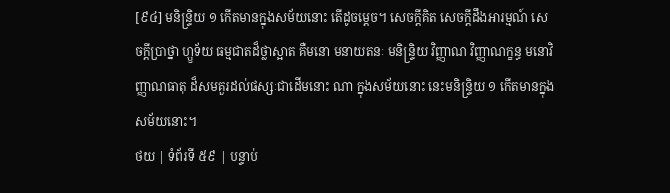[៩៤] មនិន្ទ្រិយ ១ កើតមានក្នុងសម័យនោះ តើដូចម្តេច។ សេចក្តីគិត សេចក្តីដឹងអារម្មណ៍ សេចក្តីប្រាថ្នា ហ្ឫទ័យ ធម្មជាតដ៏ថ្លាស្អាត គឺមនោ មនាយតនៈ មនិន្ទ្រិយ វិញ្ញាណ វិញ្ញាណក្ខន្ធ មនោវិញ្ញាណធាតុ ដ៏សមគួរដល់ផស្សៈជាដើមនោះ ណា ក្នុងសម័យនោះ នេះមនិន្ទ្រិយ ១ កើតមានក្នុងសម័យនោះ។
ថយ | ទំព័រទី ៥៩ | បន្ទាប់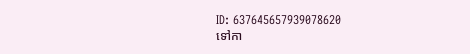ID: 637645657939078620
ទៅកា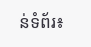ន់ទំព័រ៖